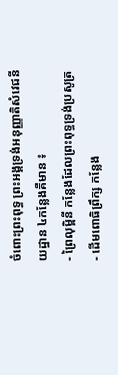ចំពោះព្រះពុទ្ធ ព្រះអង្គទ្រង់អនុញ្ញាតិសំវេជនីយដ្ឋាន ៤កន្លែងគឺមាន ៖
- ព្រៃលុម្ពិនី កន្លែងដែលព្រះពុទ្ធទ្រង់ប្រសូត្រ
- ដើមពោធិព្រឹក្ស កន្លែង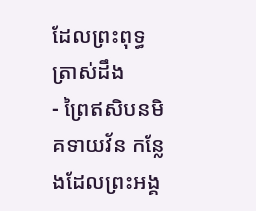ដែលព្រះពុទ្ធត្រាស់ដឹង
- ព្រៃឥសិបនមិគទាយវ័ន កន្លែងដែលព្រះអង្គ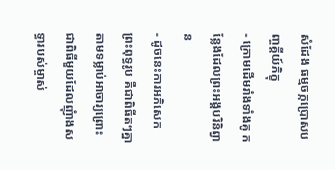សំដែង ធម្មចក្កប្រោសបញ្ចគ្គីយ៍ភិក្ខុ
- ក្រោមដើមរាំងទាំងគូ កន្លែងដែលព្រះអង្គបរិនិព្វាន
- ដូចនេះការអភិសេកព្រះពុទ្ធរូប គឺជាពិធីតៗគ្នាតាមទម្លាប់អាចារ្យព្រោះជាពិធីមួយដែលញុំាងសទ្ធារបស់ម្ចាស់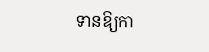ទានឱ្យកា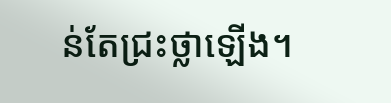ន់តែជ្រះថ្លាឡើង។